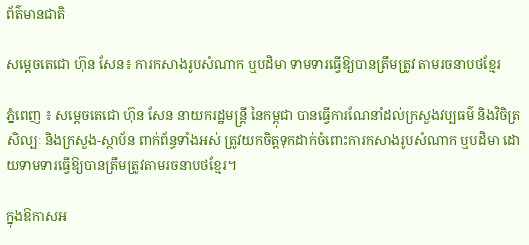ព័ត៌មានជាតិ

សម្ដេចតេជោ ហ៊ុន សែន៖ ការកសាងរូបសំណាក ឬបដិមា ទាមទារធ្វើឱ្យបានត្រឹមត្រូវ តាមរចនាបថខ្មែរ

ភ្នំពេញ ៖ សម្តេចតេជោ ហ៊ុន សែន នាយករដ្ឋមន្ដ្រី នៃកម្ពុជា បានធ្វើការណែនាំដល់ក្រសួងវប្បធម៌ និងវិចិត្រសិល្បៈ និងក្រសួង-ស្ថាប័ន ពាក់ព័ន្ធទាំងអស់ ត្រូវយកចិត្តទុកដាក់ចំពោះការកសាងរូបសំណាក ឬបដិមា ដោយទាមទារធ្វើឱ្យបានត្រឹមត្រូវតាមរចនាបថខ្មែរ។

ក្នុងឱកាសអ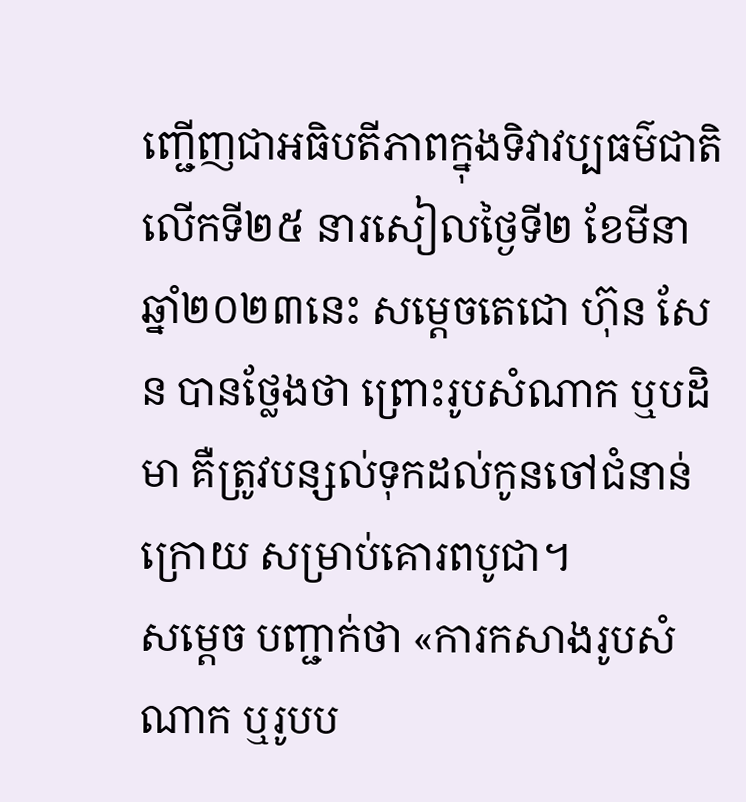ញ្ជើញជាអធិបតីភាពក្នុងទិវាវប្បធម៌ជាតិ លើកទី២៥ នារសៀលថ្ងៃទី២ ខែមីនា ឆ្នាំ២០២៣នេះ សម្តេចតេជោ ហ៊ុន សែន បានថ្លែងថា ព្រោះរូបសំណាក ឬបដិមា គឺត្រូវបន្សល់ទុកដល់កូនចៅជំនាន់ក្រោយ សម្រាប់គោរពបូជា។
សម្ដេច បញ្ជាក់ថា «ការកសាងរូបសំណាក ឬរូបប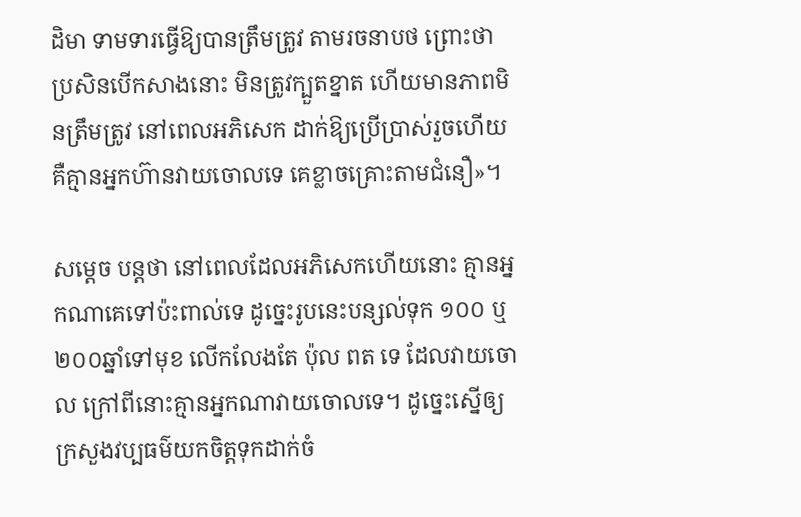ដិមា ទាមទារធ្វើឱ្យបានត្រឹមត្រូវ តាមរចនាបថ ព្រោះថា ប្រសិនបើកសាងនោះ មិនត្រូវក្បួតខ្នាត ហើយមានភាពមិនត្រឹមត្រូវ នៅពេលអភិសេក ដាក់ឱ្យប្រើប្រាស់រួចហើយ គឺគ្មានអ្នកហ៊ានវាយចោលទេ គេខ្លាចគ្រោះតាមជំនឿ»។

សម្ដេច បន្ដថា នៅពេលដែលអភិសេកហើយនោះ គ្មានអ្នកណាគេទៅប៉ះពាល់ទេ ដូច្នេះរូបនេះបន្សល់ទុក ១០០ ឬ ២០០ឆ្នាំទៅមុខ លើកលែងតែ ប៉ុល ពត ទេ ដែលវាយចោល ក្រៅពីនោះគ្មានអ្នកណាវាយចោលទេ។ ដូច្នេះស្នើឲ្យក្រសួងវប្បធម៌យកចិត្តទុកដាក់ចំ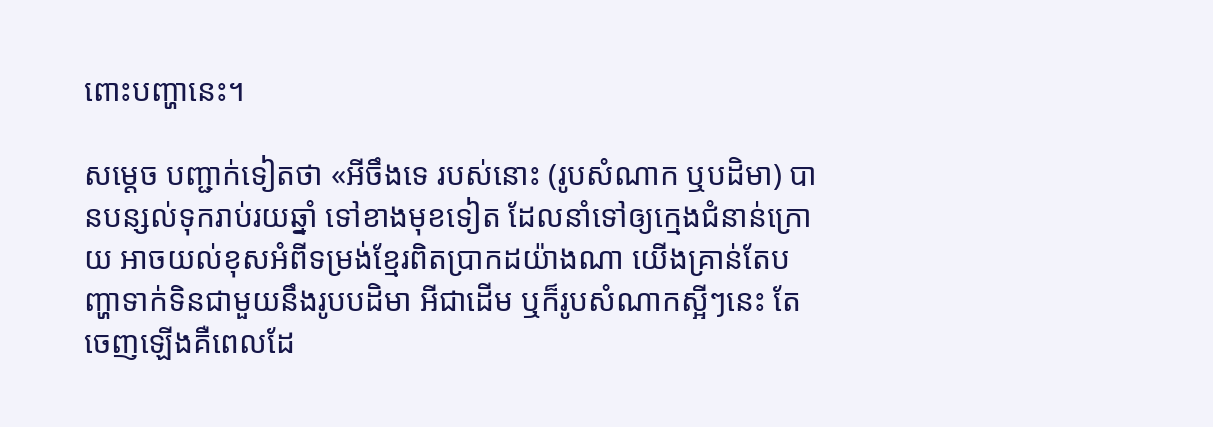ពោះបញ្ហានេះ។

សម្ដេច បញ្ជាក់ទៀតថា «អីចឹងទេ របស់នោះ (រូបសំណាក ឬបដិមា) បានបន្សល់ទុករាប់រយឆ្នាំ ទៅខាងមុខទៀត ដែលនាំទៅឲ្យក្មេងជំនាន់ក្រោយ អាចយល់ខុសអំពីទម្រង់ខ្មែរពិតប្រាកដយ៉ាងណា យើងគ្រាន់តែបញ្ហាទាក់ទិនជាមួយនឹងរូបបដិមា អីជាដើម ឬក៏រូបសំណាកស្អីៗនេះ តែចេញឡើងគឺពេលដែ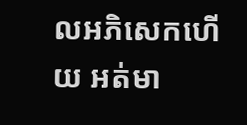លអភិសេកហើយ អត់មា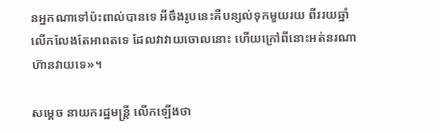នអ្នកណាទៅប៉ះពាល់បានទេ អីចឹងរូបនេះគឺបន្សល់ទុកមួយរយ ពីររយឆ្នាំ លើកលែងតែអាពតទេ ដែលវាវាយចោលនោះ ហើយក្រៅពីនោះអត់នរណាហ៊ានវាយទេ»។

សម្ដេច នាយករដ្ឋមន្ដ្រី លើកឡើងថា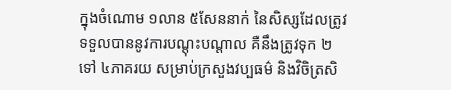ក្នុងចំណោម ១លាន ៥សែននាក់ នៃសិស្សដែលត្រូវទទួលបាននូវការបណ្ដុះបណ្ដាល គឺនឹងត្រូវទុក ២ ទៅ ៤ភាគរយ សម្រាប់ក្រសួងវប្បធម៌ និងវិចិត្រសិ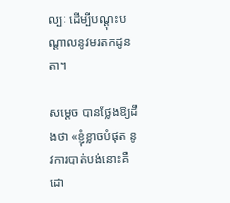ល្បៈ ដើម្បីបណ្ដុះបណ្ដាលនូវមរតកដូនតា។

សម្ដេច បានថ្លែងឱ្យដឹងថា «ខ្ញុំខ្លាចបំផុត នូវការបាត់បង់នោះគឺដោ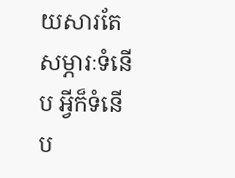យសារតែសម្ភារៈទំនើប អ្វីក៏ទំនើប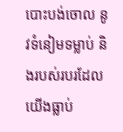បោះបង់ចោល នូវទំនៀមទម្លាប់ និងរបស់របរដែលយើងធ្លាប់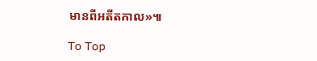មានពីអតីតកាល»៕

To Top